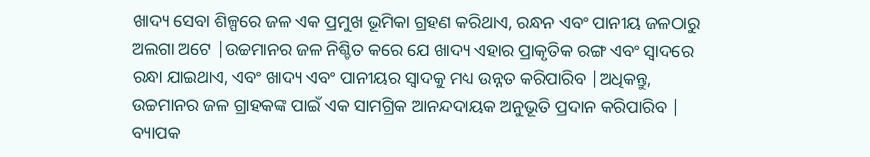ଖାଦ୍ୟ ସେବା ଶିଳ୍ପରେ ଜଳ ଏକ ପ୍ରମୁଖ ଭୂମିକା ଗ୍ରହଣ କରିଥାଏ, ରନ୍ଧନ ଏବଂ ପାନୀୟ ଜଳଠାରୁ ଅଲଗା ଅଟେ |ଉଚ୍ଚମାନର ଜଳ ନିଶ୍ଚିତ କରେ ଯେ ଖାଦ୍ୟ ଏହାର ପ୍ରାକୃତିକ ରଙ୍ଗ ଏବଂ ସ୍ୱାଦରେ ରନ୍ଧା ଯାଇଥାଏ, ଏବଂ ଖାଦ୍ୟ ଏବଂ ପାନୀୟର ସ୍ୱାଦକୁ ମଧ୍ୟ ଉନ୍ନତ କରିପାରିବ |ଅଧିକନ୍ତୁ, ଉଚ୍ଚମାନର ଜଳ ଗ୍ରାହକଙ୍କ ପାଇଁ ଏକ ସାମଗ୍ରିକ ଆନନ୍ଦଦାୟକ ଅନୁଭୂତି ପ୍ରଦାନ କରିପାରିବ |
ବ୍ୟାପକ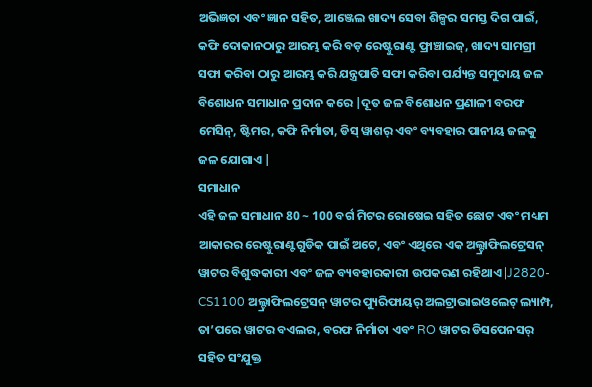ଅଭିଜ୍ଞତା ଏବଂ ଜ୍ଞାନ ସହିତ, ଆଞ୍ଜେଲ ଖାଦ୍ୟ ସେବା ଶିଳ୍ପର ସମସ୍ତ ଦିଗ ପାଇଁ, କଫି ଦୋକାନଠାରୁ ଆରମ୍ଭ କରି ବଡ଼ ରେଷ୍ଟୁରାଣ୍ଟ ଫ୍ରାଞ୍ଚାଇଜ୍, ଖାଦ୍ୟ ସାମଗ୍ରୀ ସଫା କରିବା ଠାରୁ ଆରମ୍ଭ କରି ଯନ୍ତ୍ରପାତି ସଫା କରିବା ପର୍ଯ୍ୟନ୍ତ ସମୁଦାୟ ଜଳ ବିଶୋଧନ ସମାଧାନ ପ୍ରଦାନ କରେ |ଦୂତ ଜଳ ବିଶୋଧନ ପ୍ରଣାଳୀ ବରଫ ମେସିନ୍, ଷ୍ଟିମର, କଫି ନିର୍ମାତା, ଡିସ୍ ୱାଶର୍ ଏବଂ ବ୍ୟବହାର ପାନୀୟ ଜଳକୁ ଜଳ ଯୋଗାଏ |
ସମାଧାନ
ଏହି ଜଳ ସମାଧାନ 80 ~ 100 ବର୍ଗ ମିଟର ରୋଷେଇ ସହିତ ଛୋଟ ଏବଂ ମଧ୍ୟମ ଆକାରର ରେଷ୍ଟୁରାଣ୍ଟଗୁଡିକ ପାଇଁ ଅଟେ, ଏବଂ ଏଥିରେ ଏକ ଅଲ୍ଟ୍ରାଫିଲଟ୍ରେସନ୍ ୱାଟର ବିଶୁଦ୍ଧକାରୀ ଏବଂ ଜଳ ବ୍ୟବହାରକାରୀ ଉପକରଣ ରହିଥାଏ |J2820-CS1100 ଅଲ୍ଟ୍ରାଫିଲଟ୍ରେସନ୍ ୱାଟର ପ୍ୟୁରିଫାୟର୍ ଅଲଟ୍ରାଭାଇଓଲେଟ୍ ଲ୍ୟାମ୍ପ, ତା’ପରେ ୱାଟର ବଏଲର, ବରଫ ନିର୍ମାତା ଏବଂ RO ୱାଟର ଡିସପେନସର୍ ସହିତ ସଂଯୁକ୍ତ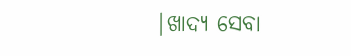|ଖାଦ୍ୟ ସେବା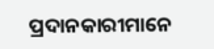ପ୍ରଦାନକାରୀମାନେ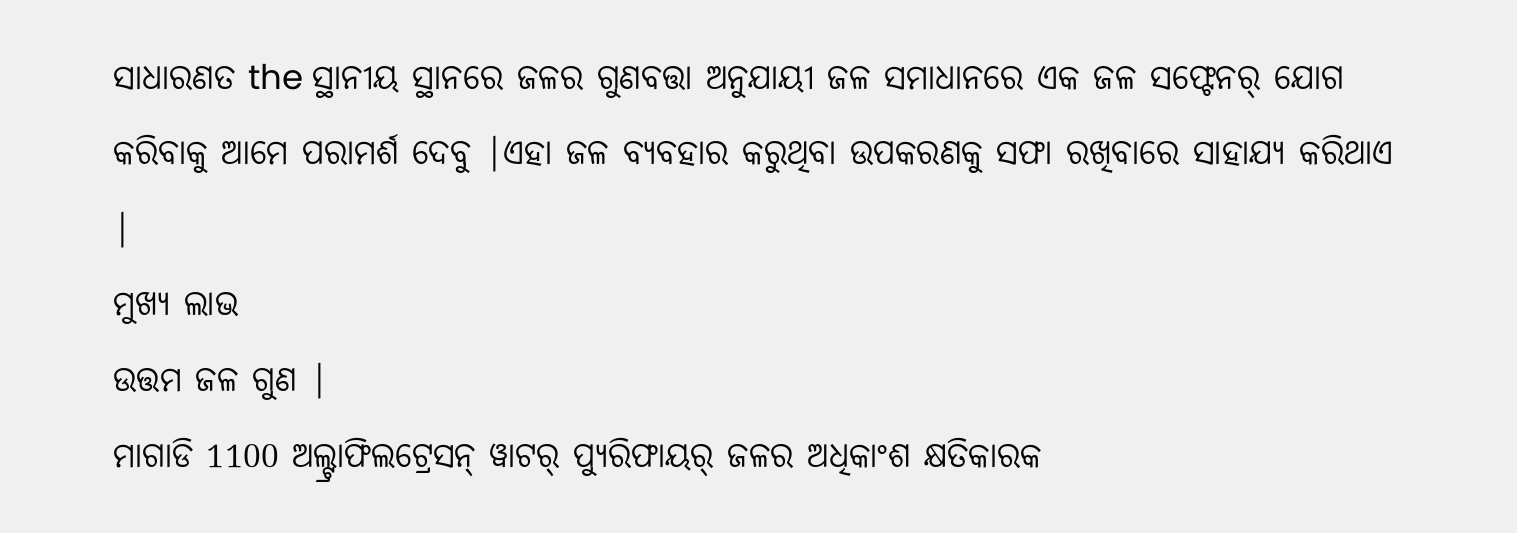ସାଧାରଣତ the ସ୍ଥାନୀୟ ସ୍ଥାନରେ ଜଳର ଗୁଣବତ୍ତା ଅନୁଯାୟୀ ଜଳ ସମାଧାନରେ ଏକ ଜଳ ସଫ୍ଟେନର୍ ଯୋଗ କରିବାକୁ ଆମେ ପରାମର୍ଶ ଦେବୁ |ଏହା ଜଳ ବ୍ୟବହାର କରୁଥିବା ଉପକରଣକୁ ସଫା ରଖିବାରେ ସାହାଯ୍ୟ କରିଥାଏ |
ମୁଖ୍ୟ ଲାଭ
ଉତ୍ତମ ଜଳ ଗୁଣ |
ମାଗାଡି 1100 ଅଲ୍ଟ୍ରାଫିଲଟ୍ରେସନ୍ ୱାଟର୍ ପ୍ୟୁରିଫାୟର୍ ଜଳର ଅଧିକାଂଶ କ୍ଷତିକାରକ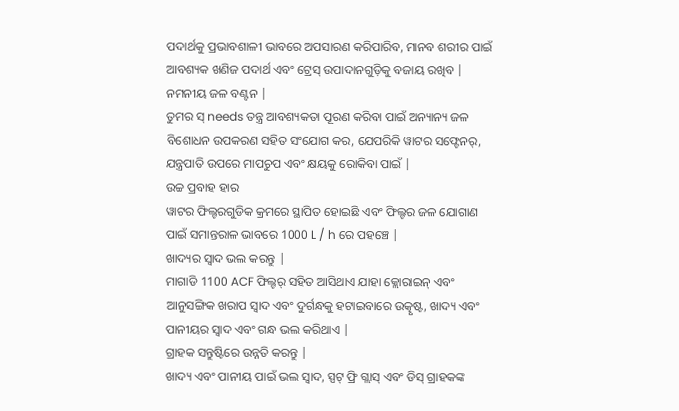ପଦାର୍ଥକୁ ପ୍ରଭାବଶାଳୀ ଭାବରେ ଅପସାରଣ କରିପାରିବ, ମାନବ ଶରୀର ପାଇଁ ଆବଶ୍ୟକ ଖଣିଜ ପଦାର୍ଥ ଏବଂ ଟ୍ରେସ୍ ଉପାଦାନଗୁଡ଼ିକୁ ବଜାୟ ରଖିବ |
ନମନୀୟ ଜଳ ବଣ୍ଟନ |
ତୁମର ସ୍ needs ତନ୍ତ୍ର ଆବଶ୍ୟକତା ପୂରଣ କରିବା ପାଇଁ ଅନ୍ୟାନ୍ୟ ଜଳ ବିଶୋଧନ ଉପକରଣ ସହିତ ସଂଯୋଗ କର, ଯେପରିକି ୱାଟର ସଫ୍ଟେନର୍, ଯନ୍ତ୍ରପାତି ଉପରେ ମାପଚୁପ ଏବଂ କ୍ଷୟକୁ ରୋକିବା ପାଇଁ |
ଉଚ୍ଚ ପ୍ରବାହ ହାର
ୱାଟର ଫିଲ୍ଟରଗୁଡିକ କ୍ରମରେ ସ୍ଥାପିତ ହୋଇଛି ଏବଂ ଫିଲ୍ଟର ଜଳ ଯୋଗାଣ ପାଇଁ ସମାନ୍ତରାଳ ଭାବରେ 1000 L / h ରେ ପହଞ୍ଚେ |
ଖାଦ୍ୟର ସ୍ୱାଦ ଭଲ କରନ୍ତୁ |
ମାଗାଡି 1100 ACF ଫିଲ୍ଟର୍ ସହିତ ଆସିଥାଏ ଯାହା କ୍ଲୋରାଇନ୍ ଏବଂ ଆନୁସଙ୍ଗିକ ଖରାପ ସ୍ୱାଦ ଏବଂ ଦୁର୍ଗନ୍ଧକୁ ହଟାଇବାରେ ଉତ୍କୃଷ୍ଟ, ଖାଦ୍ୟ ଏବଂ ପାନୀୟର ସ୍ୱାଦ ଏବଂ ଗନ୍ଧ ଭଲ କରିଥାଏ |
ଗ୍ରାହକ ସନ୍ତୁଷ୍ଟିରେ ଉନ୍ନତି କରନ୍ତୁ |
ଖାଦ୍ୟ ଏବଂ ପାନୀୟ ପାଇଁ ଭଲ ସ୍ୱାଦ, ସ୍ପଟ୍ ଫ୍ରି ଗ୍ଲାସ୍ ଏବଂ ଡିସ୍ ଗ୍ରାହକଙ୍କ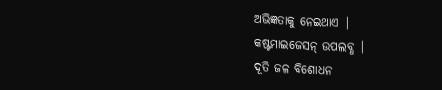ଅଭିଜ୍ଞତାକୁ ନେଇଥାଏ |
କଷ୍ଟମାଇଜେସନ୍ ଉପଲବ୍ଧ |
ଦୂତି ଜଳ ବିଶୋଧନ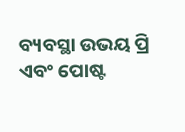ବ୍ୟବସ୍ଥା ଉଭୟ ପ୍ରି ଏବଂ ପୋଷ୍ଟ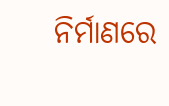ନିର୍ମାଣରେ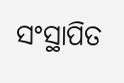ସଂସ୍ଥାପିତ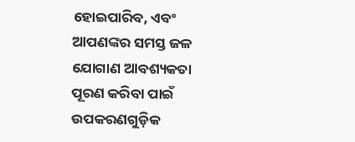ହୋଇପାରିବ, ଏବଂ ଆପଣଙ୍କର ସମସ୍ତ ଜଳ ଯୋଗାଣ ଆବଶ୍ୟକତା ପୂରଣ କରିବା ପାଇଁ ଉପକରଣଗୁଡ଼ିକ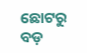ଛୋଟରୁ ବଡ଼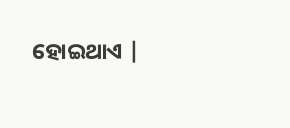ହୋଇଥାଏ |